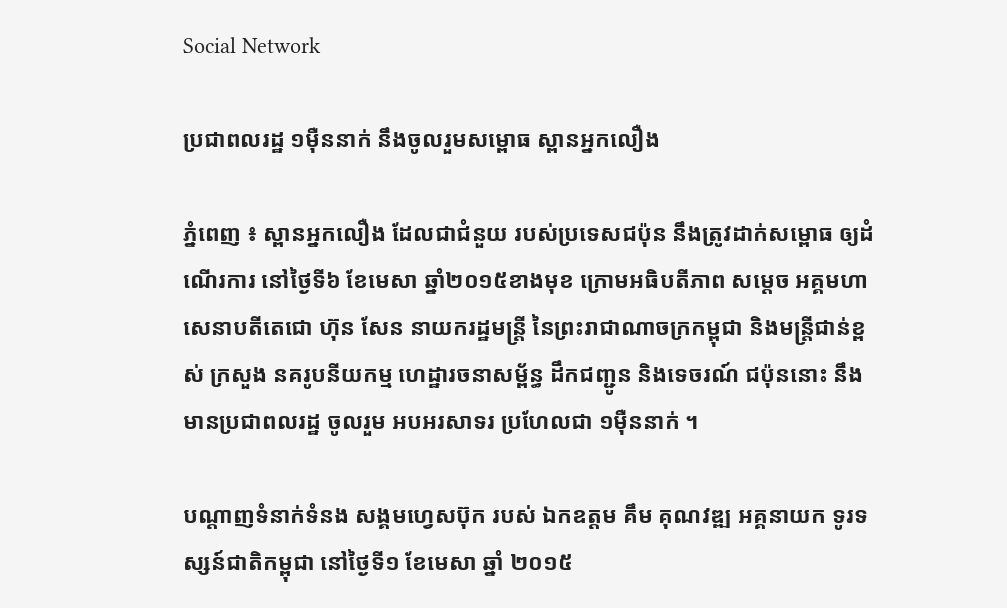Social Network

ប្រជាពលរដ្ឋ ១ម៉ឺននាក់ នឹងចូលរួមសម្ពោធ ស្ពានអ្នកលឿង

ភ្នំពេញ ៖ ស្ពានអ្នកលឿង ដែលជាជំនួយ របស់ប្រទេសជប៉ុន នឹងត្រូវដាក់សម្ពោធ ឲ្យដំណើរការ នៅថ្ងៃទី៦ ខែមេសា ឆ្នាំ២០១៥ខាងមុខ ក្រោមអធិបតីភាព សម្តេច អគ្គមហាសេនាបតីតេជោ ហ៊ុន សែន នាយករដ្ឋមន្រ្តី នៃព្រះរាជាណាចក្រកម្ពុជា និងមន្រ្តីជាន់ខ្ពស់ ក្រសួង នគរូបនីយកម្ម ហេដ្ឋារចនាសម្ព័ន្ធ ដឹកជញ្ជូន និងទេចរណ៍ ជប៉ុននោះ នឹងមានប្រជាពលរដ្ឋ ចូលរួម អបអរសាទរ ប្រហែលជា ១ម៉ឺននាក់ ។

បណ្តាញទំនាក់ទំនង សង្គមហ្វេសប៊ុក របស់ ឯកឧត្តម គឹម គុណវឌ្ឍ អគ្គនាយក ទូរទស្សន៍ជាតិកម្ពុជា នៅថ្ងៃទី១ ខែមេសា ឆ្នាំ ២០១៥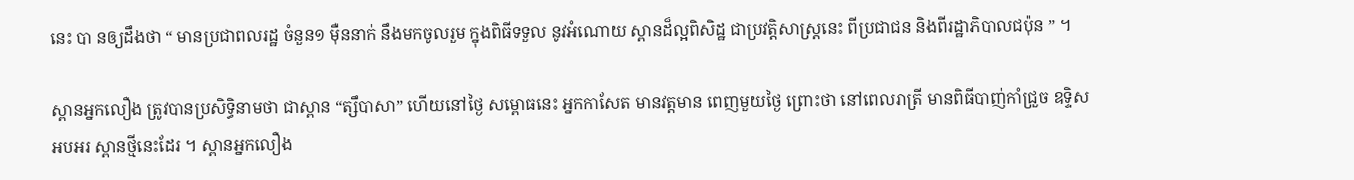នេះ បា នឲ្យដឹងថា “ មានប្រជាពលរដ្ឋ ចំនួន១ ម៉ឺននាក់ នឹងមកចូលរួម ក្នុងពិធីទទួល នូវអំណោយ ស្ពានដ៏ល្អពិសិដ្ឋ ជាប្រវត្តិសាស្រ្តនេះ ពីប្រជាជន និងពីរដ្ឋាភិបាលជប៉ុន ” ។

ស្ពានអ្នកលឿង ត្រូវបានប្រសិទ្ធិនាមថា ជាស្ពាន “ត្សឹបាសា” ហើយនៅថ្ងៃ សម្ពោធនេះ អ្នកកាសែត មានវត្តមាន ពេញមួយថ្ងៃ ព្រោះថា នៅពេលរាត្រី មានពិធីបាញ់កាំជ្រួច ឧទ្ទិសអបអរ ស្ពានថ្មីនេះដែរ ។ ស្ពានអ្នកលឿង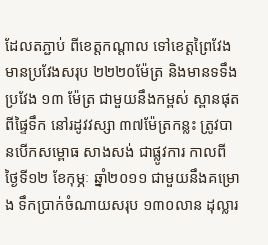ដែលតភ្ជាប់ ពីខេត្តកណ្តាល ទៅខេត្តព្រៃវែង មានប្រវែងសរុប ២២២០ម៉ែត្រ និងមានទទឹង ប្រវែង ១៣ ម៉ែត្រ ជាមួយនឹងកម្ពស់ ស្ពានផុតពីផ្ទៃទឹក នៅរដូវវស្សា ៣៧ម៉ែត្រកន្លះ ត្រូវបានបើកសម្ពោធ សាងសង់ ជាផ្លូវការ កាលពីថ្ងៃទី១២ ខែកុម្ភៈ ឆ្នាំ២០១១ ជាមួយនឹងគម្រោង ទឹកប្រាក់ចំណាយសរុប ១៣០លាន ដុល្លារ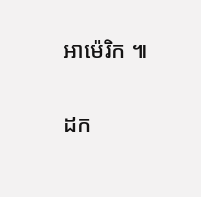អាម៉េរិក ៕

ដក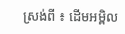ស្រង់ពី ៖ ដើមអម្ពិល